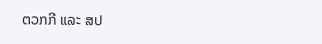ຕວກກີ ແລະ ສປ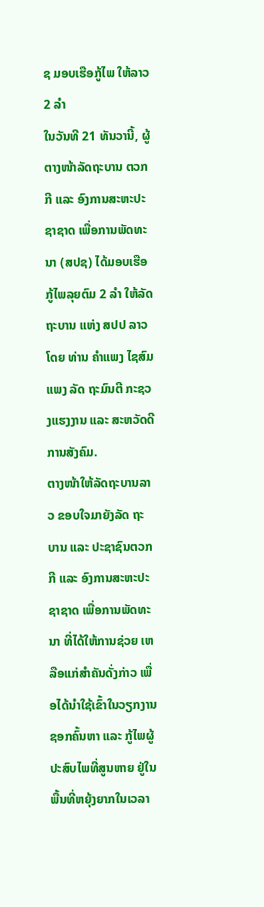ຊ ມອບເຮືອກູ້ໄພ ໃຫ້ລາວ 2 ລໍາ
ໃນວັນທີ 21 ທັນວານີ້, ຜູ້ຕາງໜ້າລັດຖະບານ ຕວກກີ ແລະ ອົງການສະຫະປະຊາຊາດ ເພື່ອການພັດທະນາ (ສປຊ) ໄດ້ມອບເຮືອກູ້ໄພລຸຍຕົມ 2 ລຳ ໃຫ້ລັດຖະບານ ແຫ່ງ ສປປ ລາວ ໂດຍ ທ່ານ ຄຳແພງ ໄຊສົມແພງ ລັດ ຖະມົນຕີ ກະຊວງແຮງງານ ແລະ ສະຫວັດດີການສັງຄົມ.
ຕາງໜ້າໃຫ້ລັດຖະບານລາວ ຂອບໃຈມາຍັງລັດ ຖະບານ ແລະ ປະຊາຊົນຕວກກີ ແລະ ອົງການສະຫະປະຊາຊາດ ເພື່ອການພັດທະນາ ທີ່ໄດ້ໃຫ້ການຊ່ວຍ ເຫລືອແກ່ສໍາຄັນດັ່ງກ່າວ ເພື່ອໄດ້ນໍາໃຊ້ເຂົ້າໃນວຽກງານຊອກຄົ້ນຫາ ແລະ ກູ້ໄພຜູ້ປະສົບໄພທີ່ສູນຫາຍ ຢູ່ໃນພື້ນທີ່ຫຍຸ້ງຍາກໃນເວລາ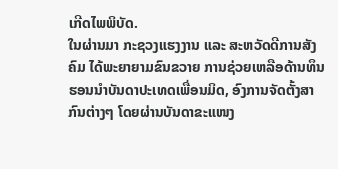ເກີດໄພພິບັດ.
ໃນຜ່ານມາ ກະຊວງແຮງງານ ແລະ ສະຫວັດດີການສັງຄົມ ໄດ້ພະຍາຍາມຂົນຂວາຍ ການຊ່ວຍເຫລືອດ້ານທຶນຮອນນໍາບັນດາປະເທດເພື່ອນມິດ, ອົງການຈັດຕັ້ງສາກົນຕ່າງໆ ໂດຍຜ່ານບັນດາຂະແໜງ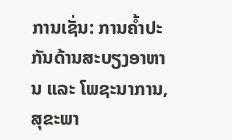ການເຊັ່ນ: ການຄ້ຳປະກັນດ້ານສະບຽງອາຫານ ແລະ ໂພຊະນາການ, ສຸຂະພາ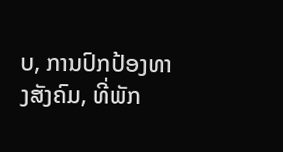ບ, ການປົກປ້ອງທາງສັງຄົມ, ທີ່ພັກ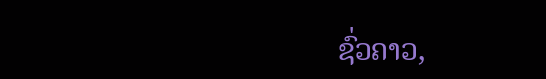ຊົ່ວຄາວ,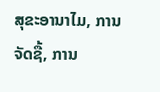ສຸຂະອານາໄມ, ການຈັດຊື້, ການ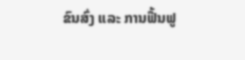ຂົນສົ່ງ ແລະ ການຟື້ນຟູ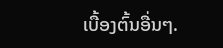ເບື້ອງຕົ້ນອື່ນໆ.